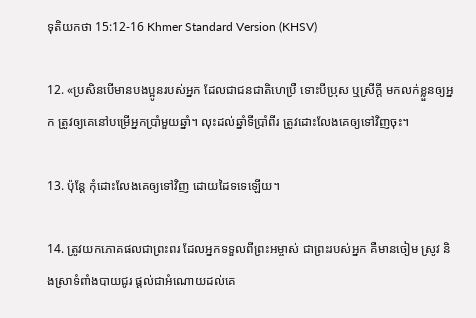ទុតិយ‌កថា 15:12-16 Khmer Standard Version (KHSV)

12. «ប្រសិនបើមានបង‌ប្អូនរបស់អ្នក ដែលជាជន‌ជាតិហេប្រឺ ទោះបីប្រុស ឬស្រីក្ដី មកលក់ខ្លួនឲ្យអ្នក ត្រូវឲ្យគេនៅបម្រើអ្នកប្រាំមួយឆ្នាំ។ លុះដល់ឆ្នាំទីប្រាំ‌ពីរ ត្រូវដោះលែងគេឲ្យទៅវិញចុះ។

13. ប៉ុន្តែ កុំដោះលែងគេឲ្យទៅវិញ ដោយដៃទទេឡើយ។

14. ត្រូវយកភោគ‌ផលជាព្រះ‌ពរ ដែលអ្នកទទួលពីព្រះ‌អម្ចាស់ ជាព្រះរបស់អ្នក គឺមានចៀម ស្រូវ និងស្រាទំពាំង‌បាយជូរ ផ្ដល់ជាអំណោយដល់គេ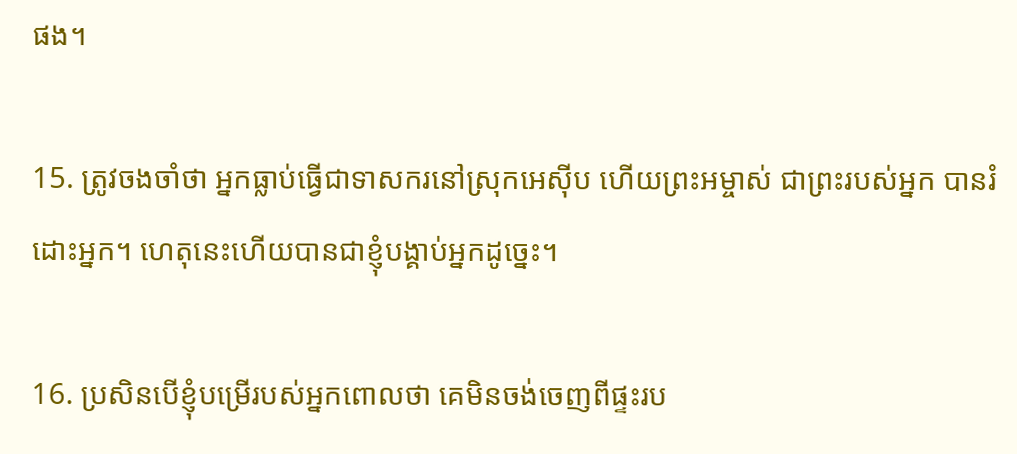ផង។

15. ត្រូវចងចាំថា អ្នកធ្លាប់ធ្វើជាទាសករនៅស្រុកអេស៊ីប ហើយព្រះ‌អម្ចាស់ ជាព្រះរបស់អ្នក បានរំដោះអ្នក។ ហេតុនេះហើយបានជាខ្ញុំបង្គាប់អ្នកដូច្នេះ។

16. ប្រសិនបើខ្ញុំបម្រើរបស់អ្នកពោលថា គេមិនចង់ចេញពីផ្ទះរប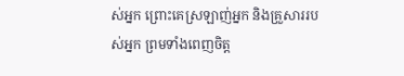ស់អ្នក ព្រោះគេស្រឡាញ់អ្នក និងគ្រួសាររបស់អ្នក ព្រមទាំងពេញចិត្ត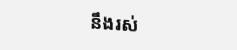នឹងរស់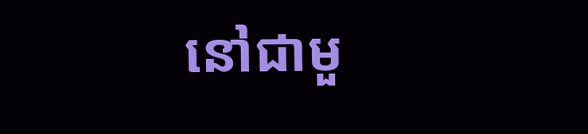នៅជាមួ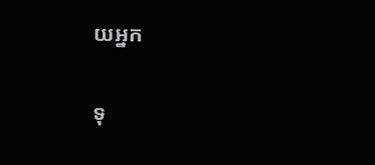យអ្នក

ទុ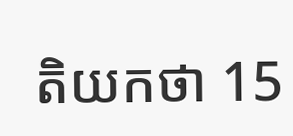តិយ‌កថា 15